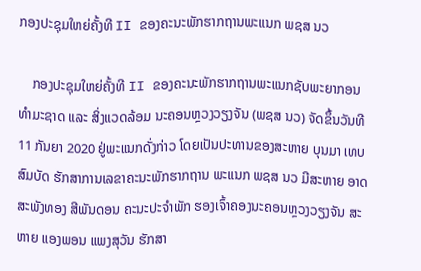ກອງປະຊຸມໃຫຍ່ຄັ້ງທີ II ຂອງຄະນະພັກຮາກຖານພະແນກ ພຊສ ນວ

    ກອງປະຊຸມໃຫຍ່ຄັ້ງທີ II ຂອງຄະນະພັກຮາກຖານພະແນກຊັບພະຍາກອນທໍາມະຊາດ ແລະ ສິ່ງແວດລ້ອມ ນະຄອນຫຼວງວຽງຈັນ (ພຊສ ນວ) ຈັດຂຶ້ນວັນທີ 11 ກັນຍາ 2020 ຢູ່ພະແນກດັ່ງກ່າວ ໂດຍເປັນປະທານຂອງສະຫາຍ ບຸນມາ ເທບສົມບັດ ຮັກສາການເລຂາຄະນະພັກຮາກຖານ ພະແນກ ພຊສ ນວ ມີສະຫາຍ ອາດສະພັງທອງ ສີພັນດອນ ຄະນະປະຈໍາພັກ ຮອງເຈົ້າຄອງນະຄອນຫຼວງວຽງຈັນ ສະຫາຍ ແອງພອນ ແພງສຸວັນ ຮັກສາ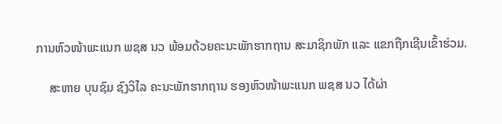ການຫົວໜ້າພະແນກ ພຊສ ນວ ພ້ອມດ້ວຍຄະນະພັກຮາກຖານ ສະມາຊິກພັກ ແລະ ແຂກຖືກເຊີນເຂົ້າຮ່ວມ.

    ສະຫາຍ ບຸນຊົມ ຊົງວິໄລ ຄະນະພັກຮາກຖານ ຮອງຫົວໜ້າພະແນກ ພຊສ ນວ ໄດ້ຜ່າ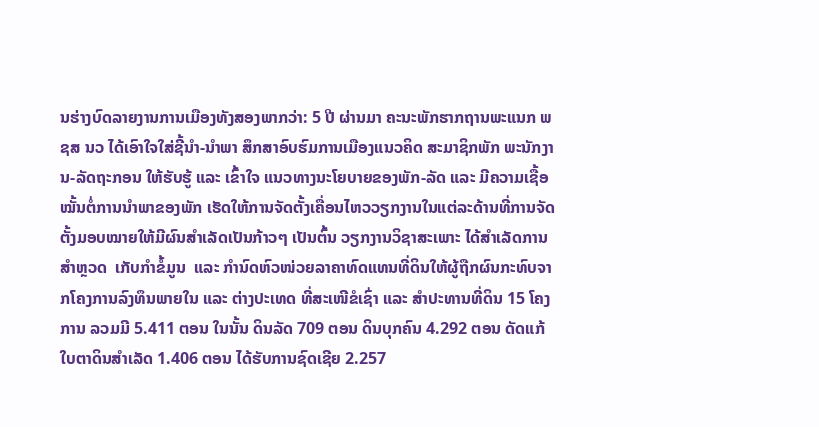ນຮ່າງບົດລາຍງານການເມືອງທັງສອງພາກວ່າ: 5 ປີ ຜ່ານມາ ຄະນະພັກຮາກຖານພະແນກ ພຊສ ນວ ໄດ້ເອົາໃຈໃສ່ຊີ້ນໍາ-ນໍາພາ ສຶກສາອົບຮົມການເມືອງແນວຄິດ ສະມາຊິກພັກ ພະນັກງານ-ລັດຖະກອນ ໃຫ້ຮັບຮູ້ ແລະ ເຂົ້າໃຈ ແນວທາງນະໂຍບາຍຂອງພັກ-ລັດ ແລະ ມີຄວາມເຊື້ອໝັ້ນຕໍ່ການນໍາພາຂອງພັກ ເຮັດໃຫ້ການຈັດຕັ້ງເຄື່ອນໄຫວວຽກງານໃນແຕ່ລະດ້ານທີ່ການຈັດຕັ້ງມອບໝາຍໃຫ້ມີຜົນສໍາເລັດເປັນກ້າວໆ ເປັນຕົ້ນ ວຽກງານວິຊາສະເພາະ ໄດ້ສຳເລັດການສໍາຫຼວດ  ເກັບກໍາຂໍ້ມູນ  ແລະ ກໍານົດຫົວໜ່ວຍລາຄາທົດແທນທີ່ດິນໃຫ້ຜູ້ຖືກຜົນກະທົບຈາກໂຄງການລົງທຶນພາຍໃນ ແລະ ຕ່າງປະເທດ ທີ່ສະເໜີຂໍເຊົ່າ ແລະ ສຳປະທານທີ່ດິນ 15 ໂຄງການ ລວມມີ 5.411 ຕອນ ໃນນັ້ນ ດິນລັດ 709 ຕອນ ດິນບຸກຄົນ 4.292 ຕອນ ດັດແກ້ໃບຕາດິນສໍາເລັດ 1.406 ຕອນ ໄດ້ຮັບການຊົດເຊີຍ 2.257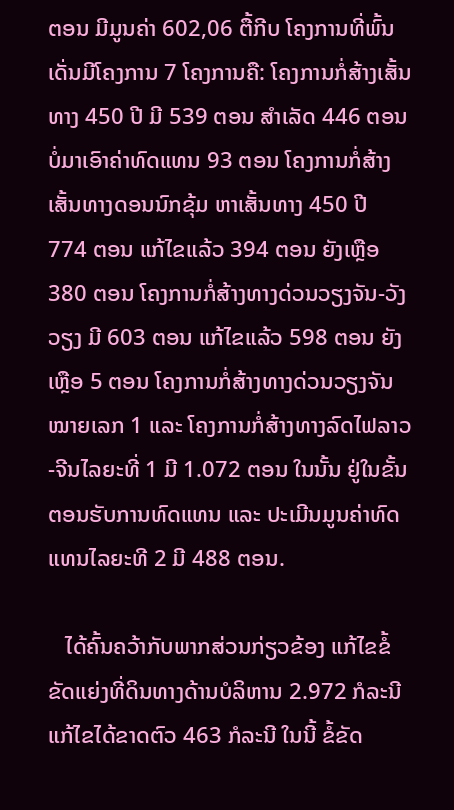ຕອນ ມີມູນຄ່າ 602,06 ຕື້ກີບ ໂຄງການທີ່ພົ້ນເດັ່ນມີໂຄງການ 7 ໂຄງການຄື: ໂຄງການກໍ່ສ້າງເສັ້ນທາງ 450 ປີ ມີ 539 ຕອນ ສໍາເລັດ 446 ຕອນ ບໍ່ມາເອົາຄ່າທົດແທນ 93 ຕອນ ໂຄງການກໍ່ສ້າງເສັ້ນທາງດອນນົກຂຸ້ມ ຫາເສັ້ນທາງ 450 ປີ 774 ຕອນ ແກ້ໄຂແລ້ວ 394 ຕອນ ຍັງເຫຼືອ 380 ຕອນ ໂຄງການກໍ່ສ້າງທາງດ່ວນວຽງຈັນ-ວັງວຽງ ມີ 603 ຕອນ ແກ້ໄຂແລ້ວ 598 ຕອນ ຍັງເຫຼືອ 5 ຕອນ ໂຄງການກໍ່ສ້າງທາງດ່ວນວຽງຈັນໝາຍເລກ 1 ແລະ ໂຄງການກໍ່ສ້າງທາງລົດໄຟລາວ-ຈີນໄລຍະທີ່ 1 ມີ 1.072 ຕອນ ໃນນັ້ນ ຢູ່ໃນຂັ້ນຕອນຮັບການທົດແທນ ແລະ ປະເມີນມູນຄ່າທົດແທນໄລຍະທີ 2 ມີ 488 ຕອນ.

   ໄດ້ຄົ້ນຄວ້າກັບພາກສ່ວນກ່ຽວຂ້ອງ ແກ້ໄຂຂໍ້ຂັດແຍ່ງທີ່ດິນທາງດ້ານບໍລິຫານ 2.972 ກໍລະນີ ແກ້ໄຂໄດ້ຂາດຕົວ 463 ກໍລະນີ ໃນນີ້ ຂໍ້ຂັດ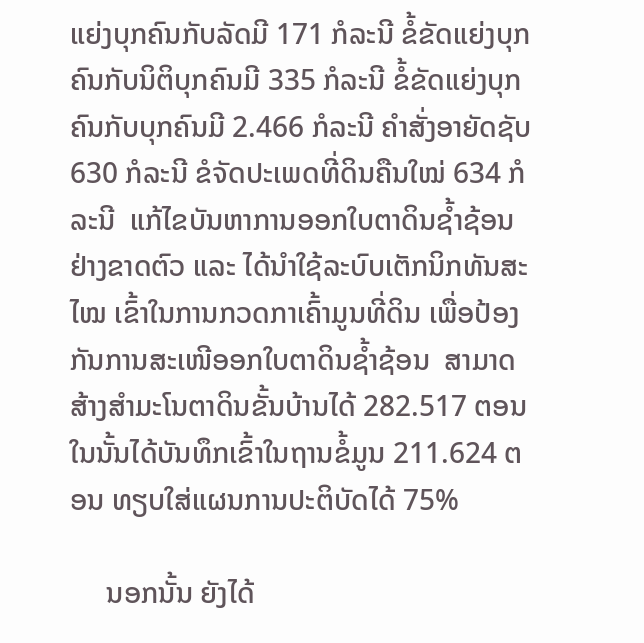ແຍ່ງບຸກຄົນກັບລັດມີ 171 ກໍລະນີ ຂໍ້ຂັດແຍ່ງບຸກຄົນກັບນິຕິບຸກຄົນມີ 335 ກໍລະນີ ຂໍ້ຂັດແຍ່ງບຸກຄົນກັບບຸກຄົນມີ 2.466 ກໍລະນີ ຄໍາສັ່ງອາຍັດຊັບ 630 ກໍລະນີ ຂໍຈັດປະເພດທີ່ດິນຄືນໃໝ່ 634 ກໍລະນີ  ແກ້ໄຂບັນຫາການອອກໃບຕາດິນຊໍ້າຊ້ອນຢ່າງຂາດຕົວ ແລະ ໄດ້ນໍາໃຊ້ລະບົບເຕັກນິກທັນສະໄໝ ເຂົ້າໃນການກວດກາເຄົ້າມູນທີ່ດິນ ເພື່ອປ້ອງກັນການສະເໜີອອກໃບຕາດິນຊໍ້າຊ້ອນ  ສາມາດສ້າງສໍາມະໂນຕາດິນຂັ້ນບ້ານໄດ້ 282.517 ຕອນ ໃນນັ້ນໄດ້ບັນທຶກເຂົ້າໃນຖານຂໍ້ມູນ 211.624 ຕອນ ທຽບໃສ່ແຜນການປະຕິບັດໄດ້ 75%

     ນອກນັ້ນ ຍັງໄດ້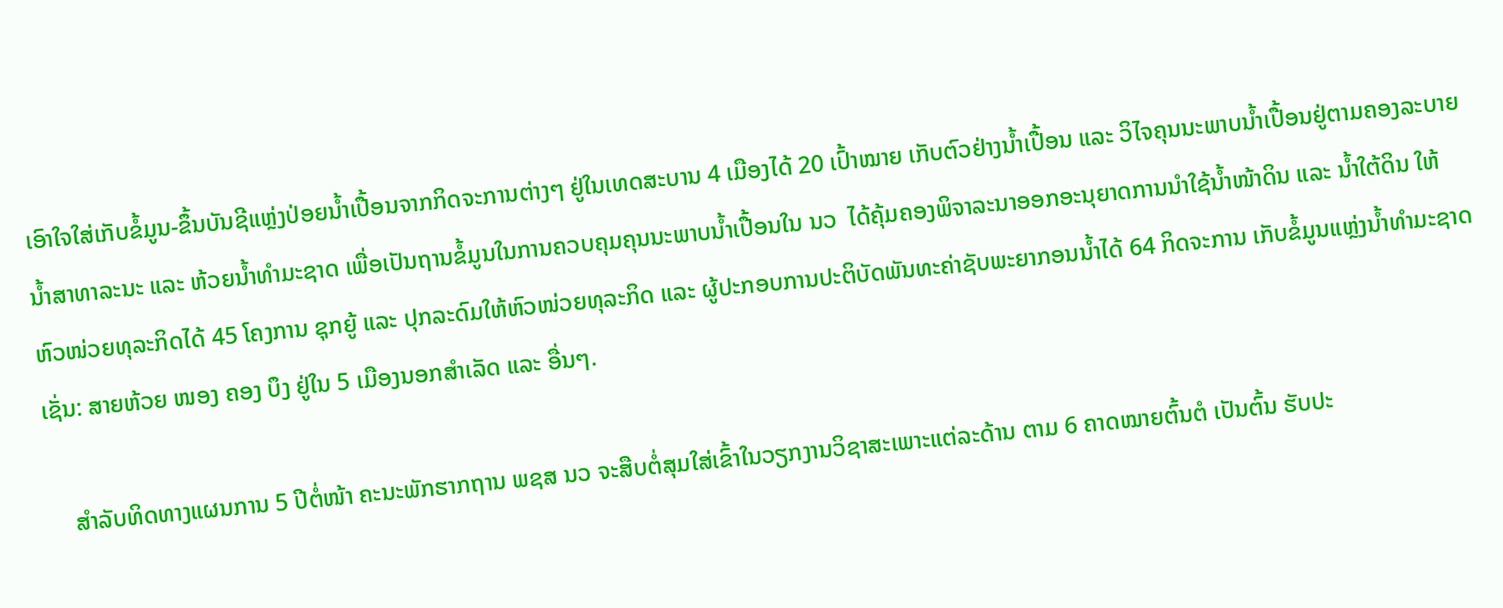ເອົາໃຈໃສ່ເກັບຂໍ້ມູນ-ຂຶ້ນບັນຊີແຫຼ່ງປ່ອຍນໍ້າເປື້ອນຈາກກິດຈະການຕ່າງໆ ຢູ່ໃນເທດສະບານ 4 ເມືອງໄດ້ 20 ເປົ້າໝາຍ ເກັບຕົວຢ່າງນໍ້າເປື້ອນ ແລະ ວິໄຈຄຸນນະພາບນໍ້າເປື້ອນຢູ່ຕາມຄອງລະບາຍນໍ້າສາທາລະນະ ແລະ ຫ້ວຍນໍ້າທໍາມະຊາດ ເພື່ອເປັນຖານຂໍ້ມູນໃນການຄວບຄຸມຄຸນນະພາບນໍ້າເປື້ອນໃນ ນວ  ໄດ້ຄຸ້ມຄອງພິຈາລະນາອອກອະນຸຍາດການນໍາໃຊ້ນໍ້າໜ້າດິນ ແລະ ນໍ້າໃຕ້ດິນ ໃຫ້ຫົວໜ່ວຍທຸລະກິດໄດ້ 45 ໂຄງການ ຊຸກຍູ້ ແລະ ປຸກລະດົມໃຫ້ຫົວໜ່ວຍທຸລະກິດ ແລະ ຜູ້ປະກອບການປະຕິບັດພັນທະຄ່າຊັບພະຍາກອນນໍ້າໄດ້ 64 ກິດຈະການ ເກັບຂໍ້ມູນແຫຼ່ງນໍ້າທໍາມະຊາດເຊັ່ນ: ສາຍຫ້ວຍ ໜອງ ຄອງ ບຶງ ຢູ່ໃນ 5 ເມືອງນອກສໍາເລັດ ແລະ ອື່ນໆ.

    ສໍາລັບທິດທາງແຜນການ 5 ປີຕໍ່ໜ້າ ຄະນະພັກຮາກຖານ ພຊສ ນວ ຈະສືບຕໍ່ສຸມໃສ່ເຂົ້າໃນວຽກງານວິຊາສະເພາະແຕ່ລະດ້ານ ຕາມ 6 ຄາດໝາຍຕົ້ນຕໍ ເປັນຕົ້ນ ຮັບປະ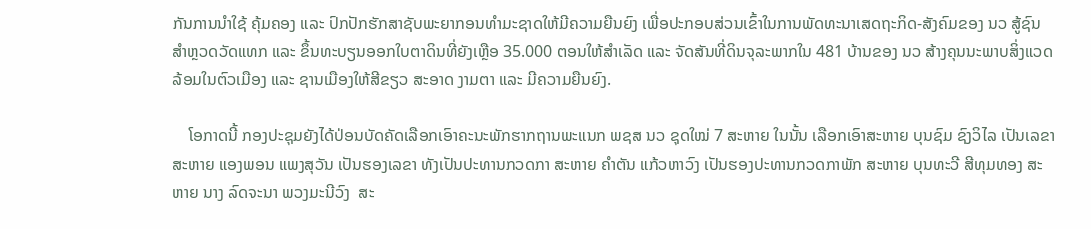ກັນການນໍາໃຊ້ ຄຸ້ມຄອງ ແລະ ປົກປັກຮັກສາຊັບພະຍາກອນທຳມະຊາດໃຫ້ມີຄວາມຍືນຍົງ ເພື່ອປະກອບສ່ວນເຂົ້າໃນການພັດທະນາເສດຖະກິດ-ສັງຄົມຂອງ ນວ ສູ້ຊົນສໍາຫຼວດວັດແທກ ແລະ ຂຶ້ນທະບຽນອອກໃບຕາດິນທີ່ຍັງເຫຼືອ 35.000 ຕອນໃຫ້ສໍາເລັດ ແລະ ຈັດສັນທີ່ດິນຈຸລະພາກໃນ 481 ບ້ານຂອງ ນວ ສ້າງຄຸນນະພາບສິ່ງແວດລ້ອມໃນຕົວເມືອງ ແລະ ຊານເມືອງໃຫ້ສີຂຽວ ສະອາດ ງາມຕາ ແລະ ມີຄວາມຍືນຍົງ.

    ໂອກາດນີ້ ກອງປະຊຸມຍັງໄດ້ປ່ອນບັດຄັດເລືອກເອົາຄະນະພັກຮາກຖານພະແນກ ພຊສ ນວ ຊຸດໃໝ່ 7 ສະຫາຍ ໃນນັ້ນ ເລືອກເອົາສະຫາຍ ບຸນຊົມ ຊົງວິໄລ ເປັນເລຂາ ສະຫາຍ ແອງພອນ ແພງສຸວັນ ເປັນຮອງເລຂາ ທັງເປັນປະທານກວດກາ ສະຫາຍ ຄໍາຕັນ ແກ້ວຫາວົງ ເປັນຮອງປະທານກວດກາພັກ ສະຫາຍ ບຸນທະວີ ສີທຸມທອງ ສະຫາຍ ນາງ ລົດຈະນາ ພວງມະນີວົງ  ສະ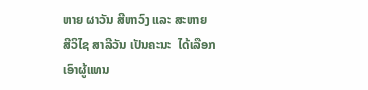ຫາຍ ຜາວັນ ສີຫາວົງ ແລະ ສະຫາຍ ສີວິໄຊ ສາລີວັນ ເປັນຄະນະ  ໄດ້ເລືອກເອົາຜູ້ແທນ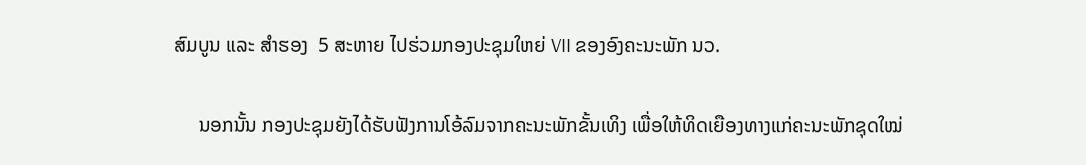ສົມບູນ ແລະ ສໍາຮອງ  5 ສະຫາຍ ໄປຮ່ວມກອງປະຊຸມໃຫຍ່ VII ຂອງອົງຄະນະພັກ ນວ.

     ນອກນັ້ນ ກອງປະຊຸມຍັງໄດ້ຮັບຟັງການໂອ້ລົມຈາກຄະນະພັກຂັ້ນເທິງ ເພື່ອໃຫ້ທິດເຍືອງທາງແກ່ຄະນະພັກຊຸດໃໝ່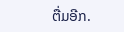ຕື່ມອີກ.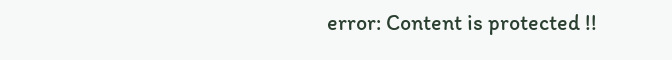error: Content is protected !!